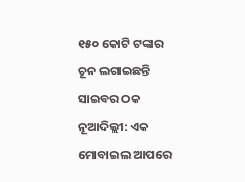୧୫୦ କୋଟି ଟଙ୍କାର ଚୂନ ଲଗାଇଛନ୍ତି ସାଇବର ଠକ
ନୂଆଦିଲ୍ଲୀ: ଏକ ମୋବାଇଲ ଆପରେ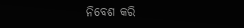ନିବେଶ କରି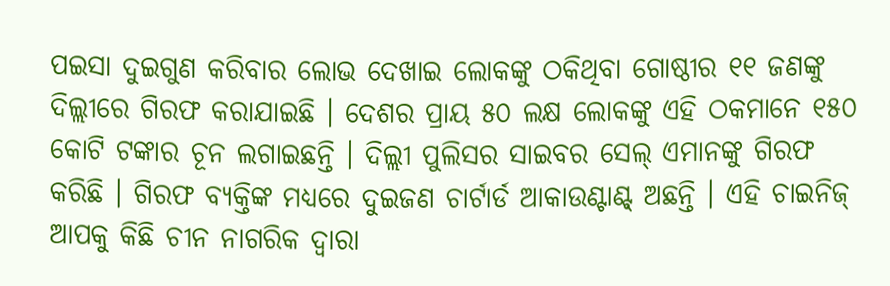ପଇସା ଦୁଇଗୁଣ କରିବାର ଲୋଭ ଦେଖାଇ ଲୋକଙ୍କୁ ଠକିଥିବା ଗୋଷ୍ଠୀର ୧୧ ଜଣଙ୍କୁ ଦିଲ୍ଲୀରେ ଗିରଫ କରାଯାଇଛି । ଦେଶର ପ୍ରାୟ ୫୦ ଲକ୍ଷ ଲୋକଙ୍କୁ ଏହି ଠକମାନେ ୧୫୦ କୋଟି ଟଙ୍କାର ଚୂନ ଲଗାଇଛନ୍ତି । ଦିଲ୍ଲୀ ପୁଲିସର ସାଇବର ସେଲ୍ ଏମାନଙ୍କୁ ଗିରଫ କରିଛି । ଗିରଫ ବ୍ୟକ୍ତିଙ୍କ ମଧ୍ୟରେ ଦୁଇଜଣ ଚାର୍ଟାର୍ଡ ଆକାଉଣ୍ଟାଣ୍ଟ୍ ଅଛନ୍ତି । ଏହି ଚାଇନିଜ୍ ଆପକୁ କିଛି ଚୀନ ନାଗରିକ ଦ୍ୱାରା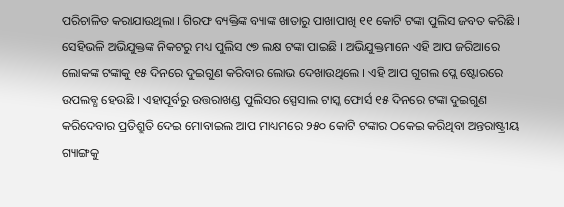ପରିଚାଳିତ କରାଯାଉଥିଲା । ଗିରଫ ବ୍ୟକ୍ତିଙ୍କ ବ୍ୟାଙ୍କ ଖାତାରୁ ପାଖାପାଖି ୧୧ କୋଟି ଟଙ୍କା ପୁଲିସ ଜବତ କରିଛି । ସେହିଭଳି ଅଭିଯୁକ୍ତଙ୍କ ନିକଟରୁ ମଧ୍ୟ ପୁଲିସ ୯୭ ଲକ୍ଷ ଟଙ୍କା ପାଇଛି । ଅଭିଯୁକ୍ତମାନେ ଏହି ଆପ ଜରିଆରେ ଲୋକଙ୍କ ଟଙ୍କାକୁ ୧୫ ଦିନରେ ଦୁଇଗୁଣ କରିବାର ଲୋଭ ଦେଖାଉଥିଲେ । ଏହି ଆପ ଗୁଗଲ ପ୍ଲେ ଷ୍ଟୋରରେ ଉପଲବ୍ଧ ହେଉଛି । ଏହାପୂର୍ବରୁ ଉତ୍ତରାଖଣ୍ଡ ପୁଲିସର ସ୍ପେସାଲ ଟାସ୍କ ଫୋର୍ସ ୧୫ ଦିନରେ ଟଙ୍କା ଦୁଇଗୁଣ କରିଦେବାର ପ୍ରତିଶ୍ରୁତି ଦେଇ ମୋବାଇଲ ଆପ ମାଧ୍ୟମରେ ୨୫୦ କୋଟି ଟଙ୍କାର ଠକେଇ କରିଥିବା ଅନ୍ତରାଷ୍ଟ୍ରୀୟ ଗ୍ୟାଙ୍ଗକୁ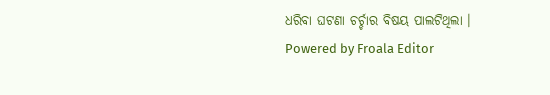ଧରିବା ଘଟଣା ଚର୍ଚ୍ଚାର ବିଷୟ ପାଲଟିଥିଲା ।
Powered by Froala Editor